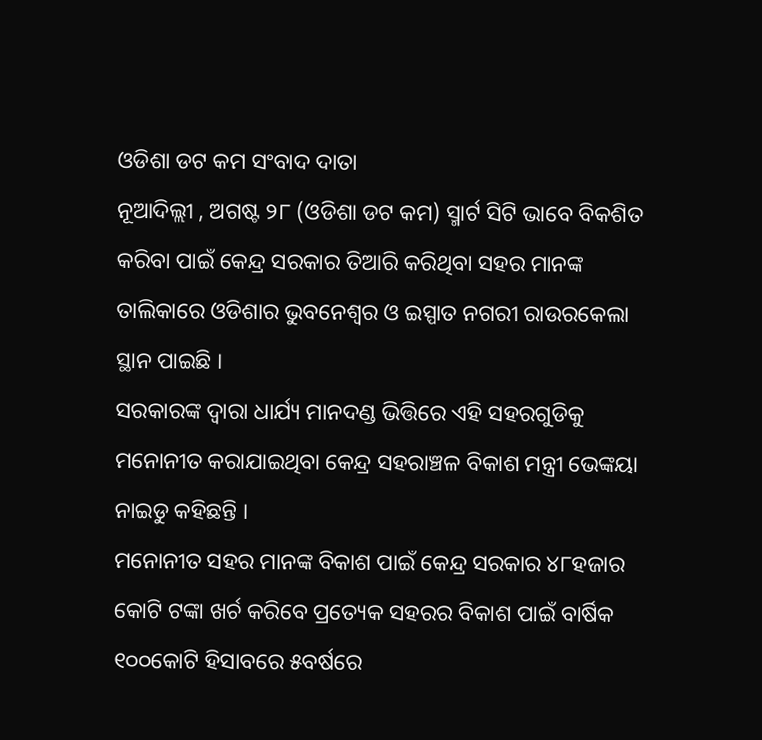ଓଡିଶା ଡଟ କମ ସଂବାଦ ଦାତା
ନୂଆଦିଲ୍ଲୀ , ଅଗଷ୍ଟ ୨୮ (ଓଡିଶା ଡଟ କମ) ସ୍ମାର୍ଟ ସିଟି ଭାବେ ବିକଶିତ କରିବା ପାଇଁ କେନ୍ଦ୍ର ସରକାର ତିଆରି କରିଥିବା ସହର ମାନଙ୍କ ତାଲିକାରେ ଓଡିଶାର ଭୁବନେଶ୍ଵର ଓ ଇସ୍ପାତ ନଗରୀ ରାଉରକେଲା ସ୍ଥାନ ପାଇଛି ।
ସରକାରଙ୍କ ଦ୍ୱାରା ଧାର୍ଯ୍ୟ ମାନଦଣ୍ଡ ଭିତ୍ତିରେ ଏହି ସହରଗୁଡିକୁ ମନୋନୀତ କରାଯାଇଥିବା କେନ୍ଦ୍ର ସହରାଞ୍ଚଳ ବିକାଶ ମନ୍ତ୍ରୀ ଭେଙ୍କୟା ନାଇଡୁ କହିଛନ୍ତି ।
ମନୋନୀତ ସହର ମାନଙ୍କ ବିକାଶ ପାଇଁ କେନ୍ଦ୍ର ସରକାର ୪୮ହଜାର କୋଟି ଟଙ୍କା ଖର୍ଚ କରିବେ ପ୍ରତ୍ୟେକ ସହରର ବିକାଶ ପାଇଁ ବାର୍ଷିକ ୧୦୦କୋଟି ହିସାବରେ ୫ବର୍ଷରେ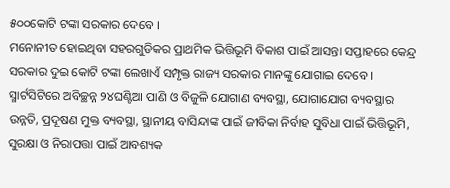୫୦୦କୋଟି ଟଙ୍କା ସରକାର ଦେବେ ।
ମନୋନୀତ ହୋଇଥିବା ସହରଗୁଡିକର ପ୍ରାଥମିକ ଭିତ୍ତିଭୂମି ବିକାଶ ପାଇଁ ଆସନ୍ତା ସପ୍ତାହରେ କେନ୍ଦ୍ର ସରକାର ଦୁଇ କୋଟି ଟଙ୍କା ଲେଖାଏଁ ସମ୍ପୃକ୍ତ ରାଜ୍ୟ ସରକାର ମାନଙ୍କୁ ଯୋଗାଇ ଦେବେ ।
ସ୍ମାର୍ଟସିଟିରେ ଅବିଚ୍ଛନ୍ନ ୨୪ଘଣ୍ଟିଆ ପାଣି ଓ ବିଜୁଳି ଯୋଗାଣ ବ୍ୟବସ୍ଥା, ଯୋଗାଯୋଗ ବ୍ୟବସ୍ଥାର ଉନ୍ନତି, ପ୍ରଦୂଷଣ ମୁକ୍ତ ବ୍ୟବସ୍ଥା, ସ୍ଥାନୀୟ ବାସିନ୍ଦାଙ୍କ ପାଇଁ ଜୀବିକା ନିର୍ବାହ ସୁବିଧା ପାଇଁ ଭିତ୍ତିଭୂମି, ସୁରକ୍ଷା ଓ ନିରାପତ୍ତା ପାଇଁ ଆବଶ୍ୟକ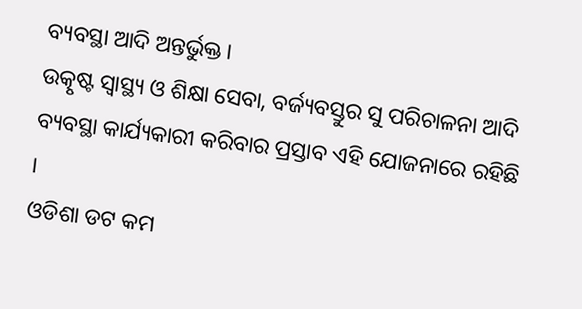ବ୍ୟବସ୍ଥା ଆଦି ଅନ୍ତର୍ଭୁକ୍ତ।
ଉତ୍କୃଷ୍ଟ ସ୍ୱାସ୍ଥ୍ୟ ଓ ଶିକ୍ଷା ସେବା, ବର୍ଜ୍ୟବସ୍ତୁର ସୁ ପରିଚାଳନା ଆଦି ବ୍ୟବସ୍ଥା କାର୍ଯ୍ୟକାରୀ କରିବାର ପ୍ରସ୍ତାବ ଏହି ଯୋଜନାରେ ରହିଛି ।
ଓଡିଶା ଡଟ କମ